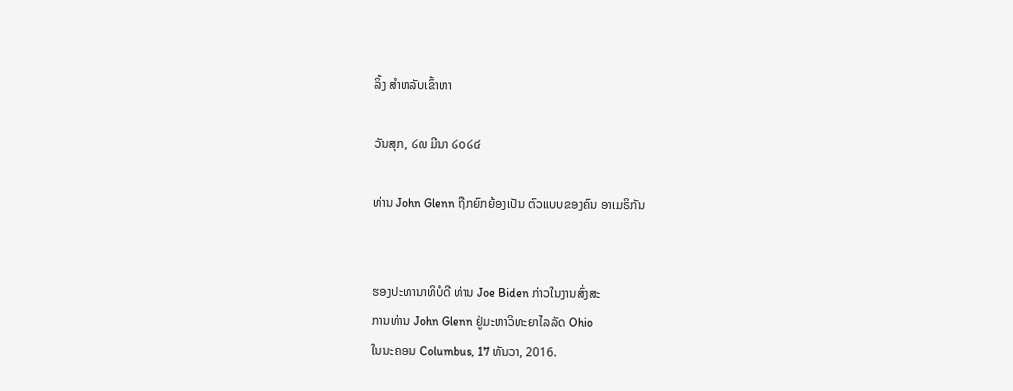ລິ້ງ ສຳຫລັບເຂົ້າຫາ

ວັນສຸກ, ໒໙ ມີນາ ໒໐໒໔

ທ່ານ John Glenn ຖືກຍົກຍ້ອງເປັນ ຕົວແບບຂອງຄົນ ອາເມຣິກັນ


ຮອງປະທານາທິບໍດີ ທ່ານ Joe Biden ກ່າວໃນງານສົ່ງສະ
ການທ່ານ John Glenn ຢູ່ມະຫາວິທະຍາໄລລັດ Ohio
ໃນນະຄອນ Columbus, 17 ທັນວາ, 2016.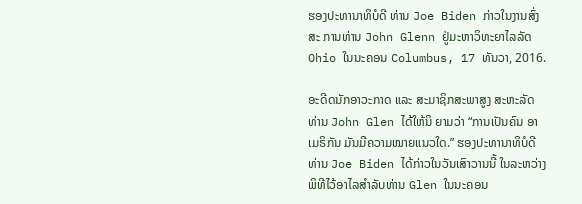ຮອງປະທານາທິບໍດີ ທ່ານ Joe Biden ກ່າວໃນງານສົ່ງສະ ການທ່ານ John Glenn ຢູ່ມະຫາວິທະຍາໄລລັດ Ohio ໃນນະຄອນ Columbus, 17 ທັນວາ, 2016.

ອະດີດນັກອາວະກາດ ແລະ ສະມາຊິກສະພາສູງ ສະຫະລັດ ທ່ານ John Glen ໄດ້ໃຫ້ນິ ຍາມວ່າ “ການເປັນຄົນ ອາເມຣິກັນ ມັນມີຄວາມໝາຍແນວໃດ.” ຮອງປະທານາທິບໍດີ ທ່ານ Joe Biden ໄດ້ກ່າວໃນວັນເສົາວານນີ້ ໃນລະຫວ່າງ ພິທີໄວ້ອາໄລສຳລັບທ່ານ Glen ໃນນະຄອນ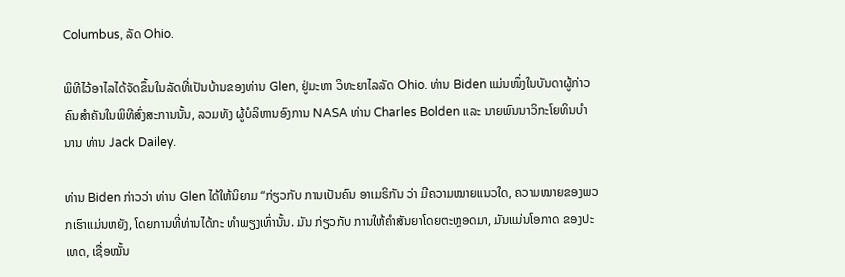Columbus, ລັດ Ohio.

ພິທີໄວ້ອາໄລໄດ້ຈັດຂຶ້ນໃນລັດທີ່ເປັນບ້ານຂອງທ່ານ Glen, ຢູ່ມະຫາ ວິທະຍາໄລລັດ Ohio. ທ່ານ Biden ແມ່ນໜຶ່ງໃນບັນດາຜູ້ກ່າວຄົນສຳຄັນໃນພິທີສົ່ງສະການນັ້ນ, ລວມທັງ ຜູ້ບໍລິຫານອົງການ NASA ທ່ານ Charles Bolden ແລະ ນາຍພົນນາວິກະໂຍທິນບຳ ນານ ທ່ານ Jack Dailey.

ທ່ານ Biden ກ່າວວ່າ ທ່ານ Glen ໄດ້ໃຫ້ນິຍາມ “ກ່ຽວກັບ ການເປັນຄົນ ອາເມຣິກັນ ວ່າ ມີຄວາມໝາຍແນວໃດ, ຄວາມໝາຍຂອງພວກເຮົາແມ່ນຫຍັງ, ໂດຍການທີ່ທ່ານໄດ້ກະ ທຳພຽງເທົ່ານັ້ນ. ມັນ ກ່ຽວກັບ ການໃຫ້ຄຳສັນຍາໂດຍຕະຫຼອດມາ, ມັນແມ່ນໂອກາດ ຂອງປະເທດ, ເຊື່ອໝັ້ນ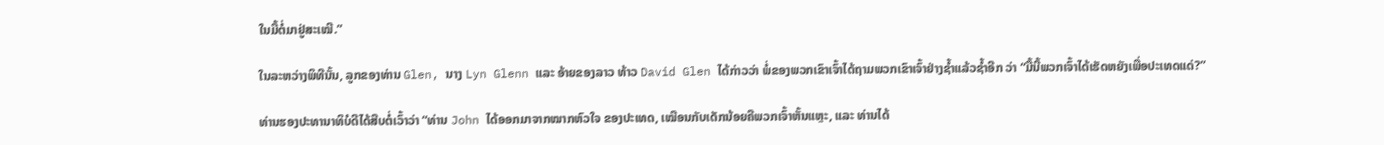ໃນມື້ຕໍ່ມາຢູ່ສະເໝີ.”

ໃນລະຫວ່າງພິທີນັ້ນ, ລູກຂອງທ່ານ Glen, ນາງ Lyn Glenn ແລະ ອ້າຍຂອງລາວ ທ້າວ David Glen ໄດ້ກ່າວວ່າ ພໍ່ຂອງພວກເຂົາເຈົ້າໄດ້ຖາມພວກເຂົາເຈົ້າຢ່າງຊ້ຳແລ້ວຊ້ຳອີກ ວ່າ “ມື້ນີ້ພວກເຈົ້າໄດ້ເຮັດຫຍັງເພື່ອປະເທດແດ່?”

ທ່ານຮອງປະທານາທິບໍດີໄດ້ສືບຕໍ່ເວົ້າວ່າ “ທ່ານ John ໄດ້ອອກມາຈາກໝາກຫົວໃຈ ຂອງປະເທດ, ເໝືອນກັບເດັກນ້ອຍຄືພວກເຈົ້າຫັ້ນແຫຼະ, ແລະ ທ່ານໄດ້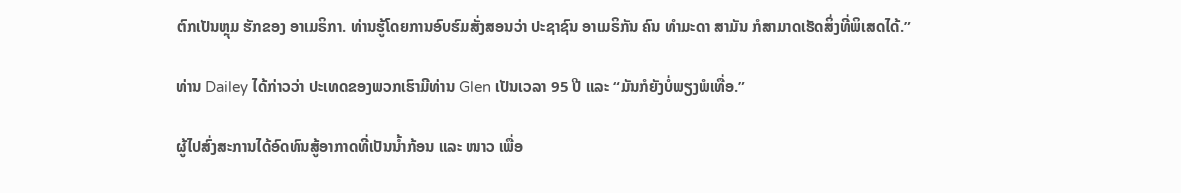ຕົກເປັນຫຼຸມ ຮັກຂອງ ອາເມຣິກາ. ທ່ານຮູ້ໂດຍການອົບຮົມສັ່ງສອນວ່າ ປະຊາຊົນ ອາເມຣິກັນ ຄົນ ທຳມະດາ ສາມັນ ກໍສາມາດເຮັດສິ່ງທີ່ພິເສດໄດ້.”

ທ່ານ Dailey ໄດ້ກ່າວວ່າ ປະເທດຂອງພວກເຮົາມີທ່ານ Glen ເປັນເວລາ 95 ປີ ແລະ “ມັນກໍຍັງບໍ່ພຽງພໍເທື່ອ.”

ຜູ້ໄປສົ່ງສະການໄດ້ອົດທົນສູ້ອາກາດທີ່ເປັນນ້ຳກ້ອນ ແລະ ໜາວ ເພື່ອ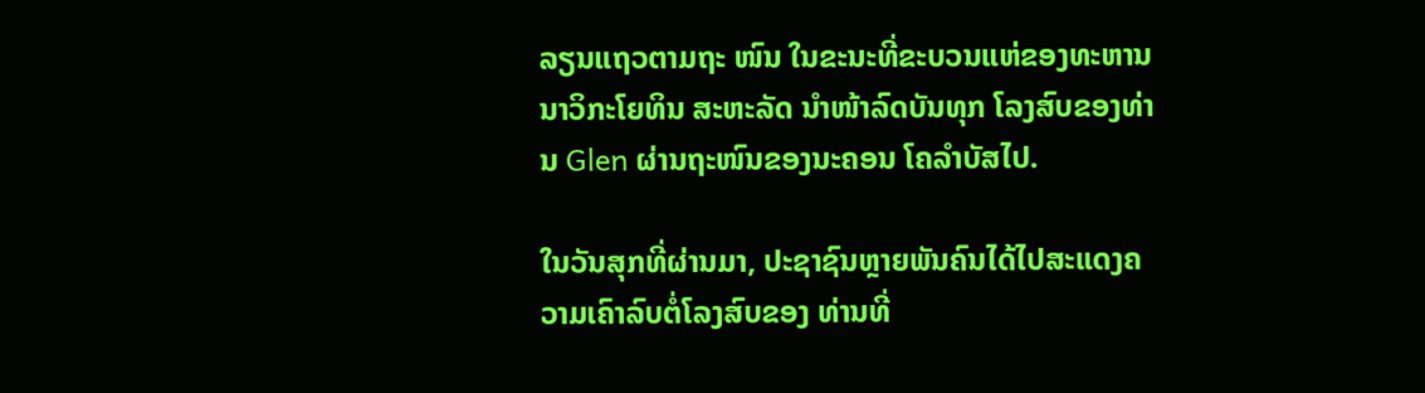ລຽນແຖວຕາມຖະ ໜົນ ໃນຂະນະທີ່ຂະບວນແຫ່ຂອງທະຫານນາວິກະໂຍທິນ ສະຫະລັດ ນຳໜ້າລົດບັນທຸກ ໂລງສົບຂອງທ່ານ Glen ຜ່ານຖະໜົນຂອງນະຄອນ ໂຄລຳບັສໄປ.

ໃນວັນສຸກທີ່ຜ່ານມາ, ປະຊາຊົນຫຼາຍພັນຄົນໄດ້ໄປສະແດງຄວາມເຄົາລົບຕໍ່ໂລງສົບຂອງ ທ່ານທີ່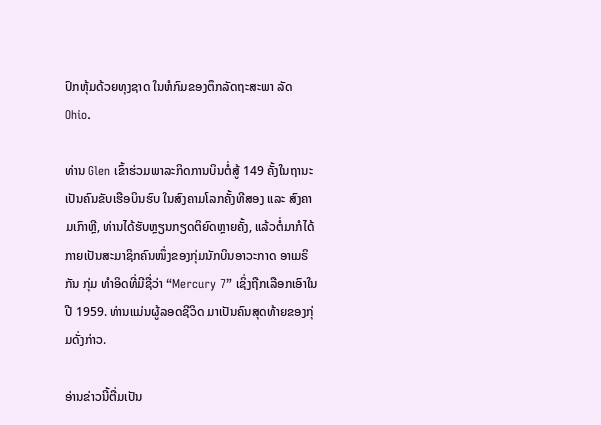ປົກຫຸ້ມດ້ວຍທຸງຊາດ ໃນຫໍກົມຂອງຕຶກລັດຖະສະພາ ລັດ Ohio.

ທ່ານ Glen ເຂົ້າຮ່ວມພາລະກິດການບິນຕໍ່ສູ້ 149 ຄັ້ງໃນຖານະເປັນຄົນຂັບເຮືອບິນຮົບ ໃນສົງຄາມໂລກຄັ້ງທີສອງ ແລະ ສົງຄາມເກົາຫຼີ, ທ່ານໄດ້ຮັບຫຼຽນກຽດຕິຍົດຫຼາຍຄັ້ງ, ແລ້ວຕໍ່ມາກໍໄດ້ກາຍເປັນສະມາຊິກຄົນໜຶ່ງຂອງກຸ່ມນັກບິນອາວະກາດ ອາເມຣິກັນ ກຸ່ມ ທຳອິດທີ່ມີຊື່ວ່າ “Mercury 7” ເຊິ່ງຖືກເລືອກເອົາໃນປີ 1959. ທ່ານແມ່ນຜູ້ລອດຊີວິດ ມາເປັນຄົນສຸດທ້າຍຂອງກຸ່ມດັ່ງກ່າວ.

ອ່ານຂ່າວນີ້ຕື່ມເປັນ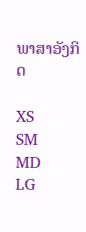ພາສາອັງກິດ

XS
SM
MD
LG